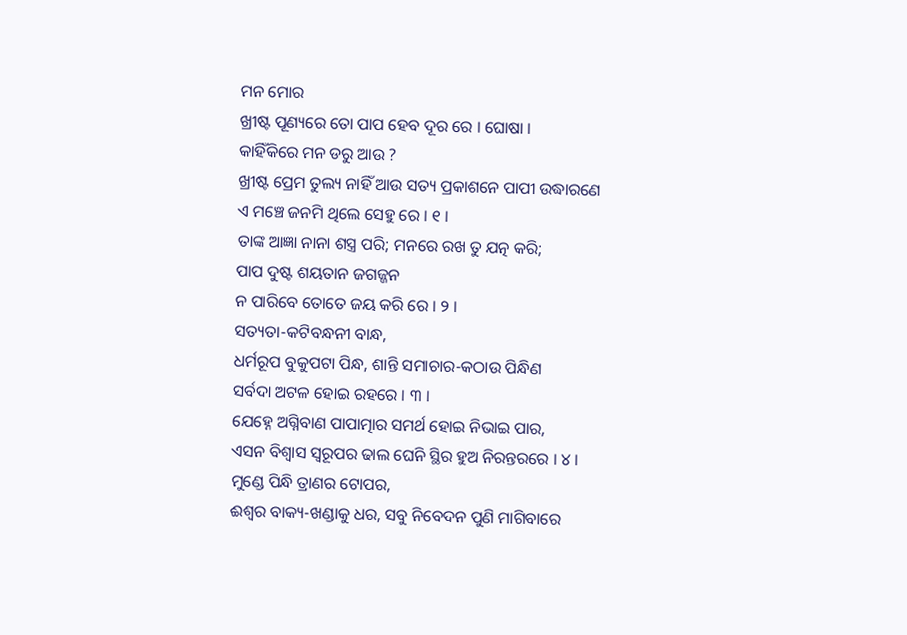ମନ ମୋର
ଖ୍ରୀଷ୍ଟ ପୂଣ୍ୟରେ ତୋ ପାପ ହେବ ଦୂର ରେ । ଘୋଷା ।
କାହିଁକିରେ ମନ ଡରୁ ଆଉ ?
ଖ୍ରୀଷ୍ଟ ପ୍ରେମ ତୁଲ୍ୟ ନାହିଁ ଆଉ ସତ୍ୟ ପ୍ରକାଶନେ ପାପୀ ଉଦ୍ଧାରଣେ
ଏ ମଞ୍ଚେ ଜନମି ଥିଲେ ସେହୁ ରେ । ୧ ।
ତାଙ୍କ ଆଜ୍ଞା ନାନା ଶସ୍ତ୍ର ପରି; ମନରେ ରଖ ତୁ ଯତ୍ନ କରି;
ପାପ ଦୁଷ୍ଟ ଶୟତାନ ଜଗଜ୍ଜନ
ନ ପାରିବେ ତୋତେ ଜୟ କରି ରେ । ୨ ।
ସତ୍ୟତା-କଟିବନ୍ଧନୀ ବାନ୍ଧ,
ଧର୍ମରୂପ ବୁକୁପଟା ପିନ୍ଧ, ଶାନ୍ତି ସମାଚାର-କଠାଉ ପିନ୍ଧିଣ
ସର୍ବଦା ଅଟଳ ହୋଇ ରହରେ । ୩ ।
ଯେହ୍ନେ ଅଗ୍ନିବାଣ ପାପାତ୍ମାର ସମର୍ଥ ହୋଇ ନିଭାଇ ପାର,
ଏସନ ବିଶ୍ୱାସ ସ୍ୱରୂପର ଢାଲ ଘେନି ସ୍ଥିର ହୁଅ ନିରନ୍ତରରେ । ୪ ।
ମୁଣ୍ଡେ ପିନ୍ଧି ତ୍ରାଣର ଟୋପର,
ଈଶ୍ୱର ବାକ୍ୟ-ଖଣ୍ଡାକୁ ଧର, ସବୁ ନିବେଦନ ପୁଣି ମାଗିବାରେ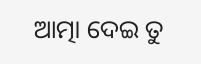ଆତ୍ମା ଦେଇ ତୁ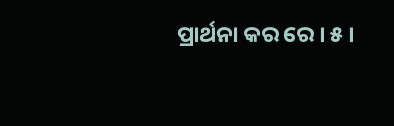ପ୍ରାର୍ଥନା କର ରେ । ୫ ।